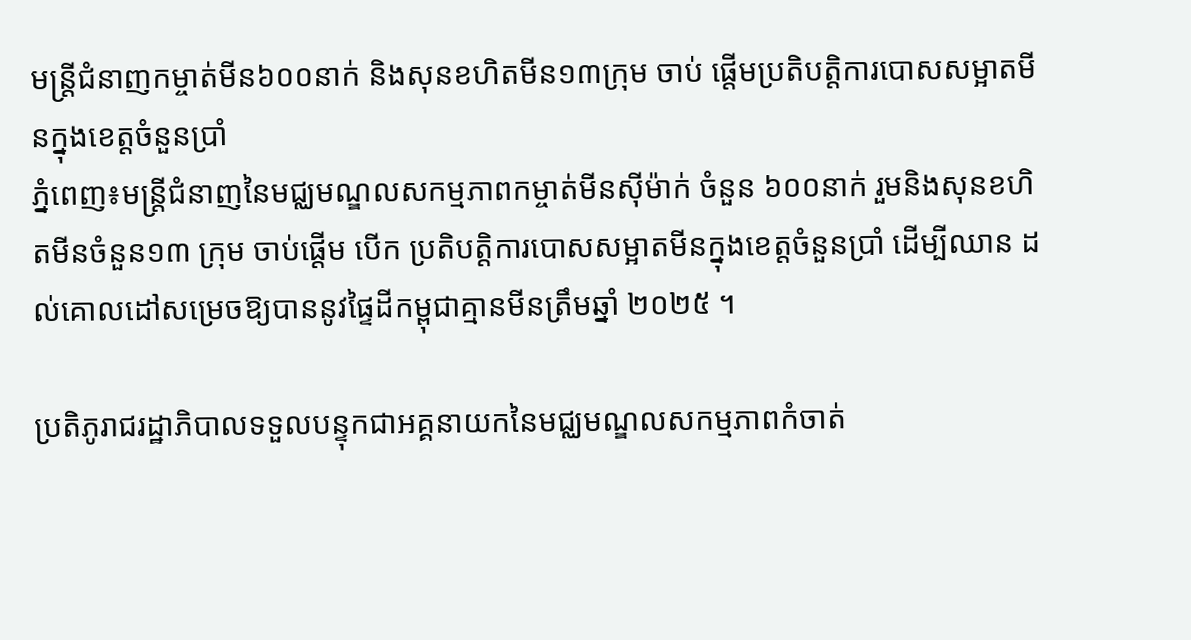មន្រ្តីជំនាញកម្ចាត់មីន៦០០នាក់ និងសុនខហិតមីន១៣ក្រុម ចាប់ ផ្តើមប្រតិបត្តិការបោសសម្អាតមីនក្នុងខេត្តចំនួនប្រាំ
ភ្នំពេញ៖មន្រ្តីជំនាញនៃមជ្ឈមណ្ឌលសកម្មភាពកម្ចាត់មីនស៊ីម៉ាក់ ចំនួន ៦០០នាក់ រួមនិងសុនខហិតមីនចំនួន១៣ ក្រុម ចាប់ផ្តើម បើក ប្រតិបត្តិការបោសសម្អាតមីនក្នុងខេត្តចំនួនប្រាំ ដើម្បីឈាន ដល់គោលដៅសម្រេចឱ្យបាននូវផ្ទៃដីកម្ពុជាគ្មានមីនត្រឹមឆ្នាំ ២០២៥ ។

ប្រតិភូរាជរដ្ឋាភិបាលទទួលបន្ទុកជាអគ្គនាយកនៃមជ្ឈមណ្ឌលសកម្មភាពកំចាត់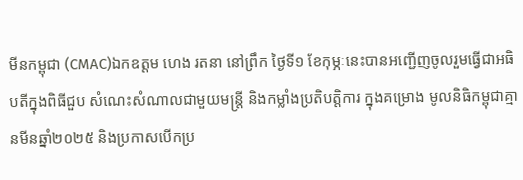មីនកម្ពុជា (CMAC)ឯកឧត្តម ហេង រតនា នៅព្រឹក ថ្ងៃទី១ ខែកុម្ភៈនេះបានអញ្ជើញចូលរួមធ្វើជាអធិបតីក្នុងពិធីជួប សំណេះសំណាលជាមួយមន្រ្តី និងកម្លាំងប្រតិបត្តិការ ក្នុងគម្រោង មូលនិធិកម្ពុជាគ្មានមីនឆ្នាំ២០២៥ និងប្រកាសបើកប្រ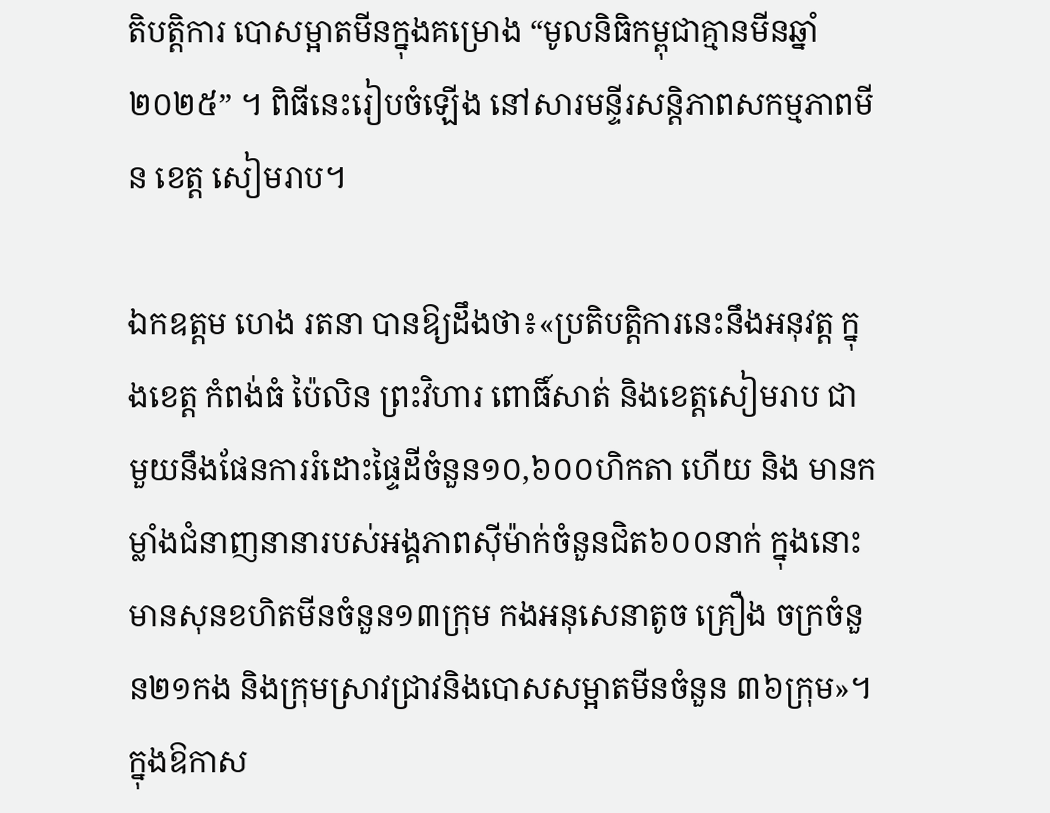តិបត្តិការ បោសម្អាតមីនក្នុងគម្រោង “មូលនិធិកម្ពុជាគ្មានមីនឆ្នាំ២០២៥” ។ ពិធីនេះរៀបចំឡើង នៅសារមន្ទីរសន្តិភាពសកម្មភាពមីន ខេត្ត សៀមរាប។

ឯកឧត្តម ហេង រតនា បានឱ្យដឹងថា៖«ប្រតិបត្តិការនេះនឹងអនុវត្ត ក្នុងខេត្ត កំពង់ធំ ប៉ៃលិន ព្រះវិហារ ពោធិ៍សាត់ និងខេត្តសៀមរាប ជាមួយនឹងផែនការរំដោះផ្ទៃដីចំនួន១០,៦០០ហិកតា ហើយ និង មានកម្លាំងជំនាញនានារបស់អង្គភាពស៊ីម៉ាក់ចំនួនជិត៦០០នាក់ ក្នុងនោះមានសុនខហិតមីនចំនួន១៣ក្រុម កងអនុសេនាតូច គ្រឿង ចក្រចំនួន២១កង និងក្រុមស្រាវជ្រាវនិងបោសសម្អាតមីនចំនួន ៣៦ក្រុម»។
ក្នុងឱកាស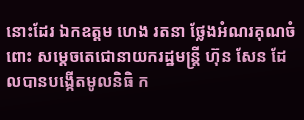នោះដែរ ឯកឧត្តម ហេង រតនា ថ្លែងអំណរគុណចំពោះ សម្ដេចតេជោនាយករដ្ឋមន្រ្តី ហ៊ុន សែន ដែលបានបង្កើតមូលនិធិ ក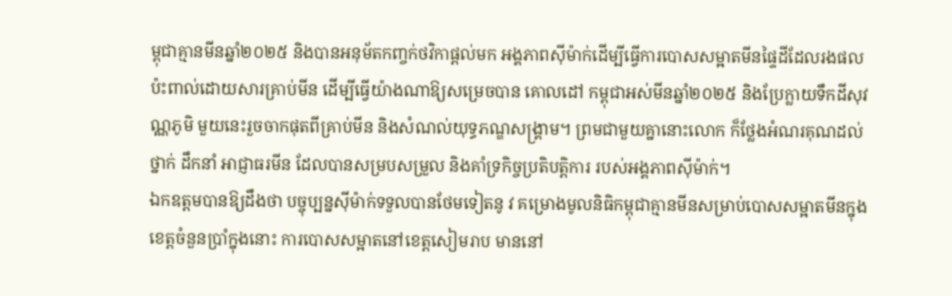ម្ពុជាគ្មានមីនឆ្នាំ២០២៥ និងបានអនុម័តកញ្ចក់ថវិកាផ្តល់មក អង្គភាពស៊ីម៉ាក់ដើម្បីធ្វើការបោសសម្អាតមីនផ្ទៃដីដែលរងផលប៉ះពាល់ដោយសារគ្រាប់មីន ដើម្បីធ្វើយ៉ាងណាឱ្យសម្រេចបាន គោលដៅ កម្ពុជាអស់មីនឆ្នាំ២០២៥ និងប្រែក្លាយទឹកដីសុវណ្ណភូមិ មួយនេះរួចចាកផុតពីគ្រាប់មីន និងសំណល់យុទ្ធភណ្ឌសង្គ្រាម។ ព្រមជាមួយគ្នានោះលោក ក៏ថ្លែងអំណរគុណដល់ថ្នាក់ ដឹកនាំ អាជ្ញាធរមីន ដែលបានសម្របសម្រួល និងគាំទ្រកិច្ចប្រតិបត្តិការ របស់អង្គភាពស៊ីម៉ាក់។
ឯកឧត្តមបានឱ្យដឹងថា បច្ចុប្បន្នស៊ីម៉ាក់ទទួលបានថែមទៀតនូ វ គម្រោងមូលនិធិកម្ពុជាគ្មានមីនសម្រាប់បោសសម្អាតមីនក្នុងខេត្តចំនួនប្រាំក្នុងនោះ ការបោសសម្អាតនៅខេត្តសៀមរាប មាននៅ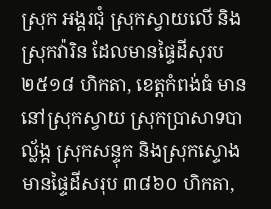ស្រុក អង្គរជុំ ស្រុកស្វាយលើ និងស្រុកវ៉ារិន ដែលមានផ្ទៃដីសុរប ២៥១៨ ហិកតា, ខេត្តកំពង់ធំ មាននៅស្រុកស្វាយ ស្រុកប្រាសាទបាល័្លង្ក ស្រុកសន្ទុក និងស្រុកស្ទោង មានផ្ទៃដីសរុប ៣៨៦០ ហិកតា,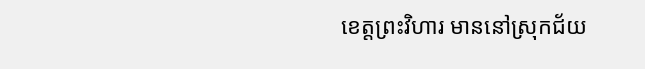ខេត្តព្រះវិហារ មាននៅស្រុកជ័យ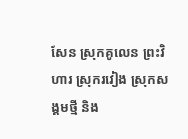សែន ស្រុកគូលេន ព្រះវិហារ ស្រុករវៀង ស្រុកសង្គមថ្មី និង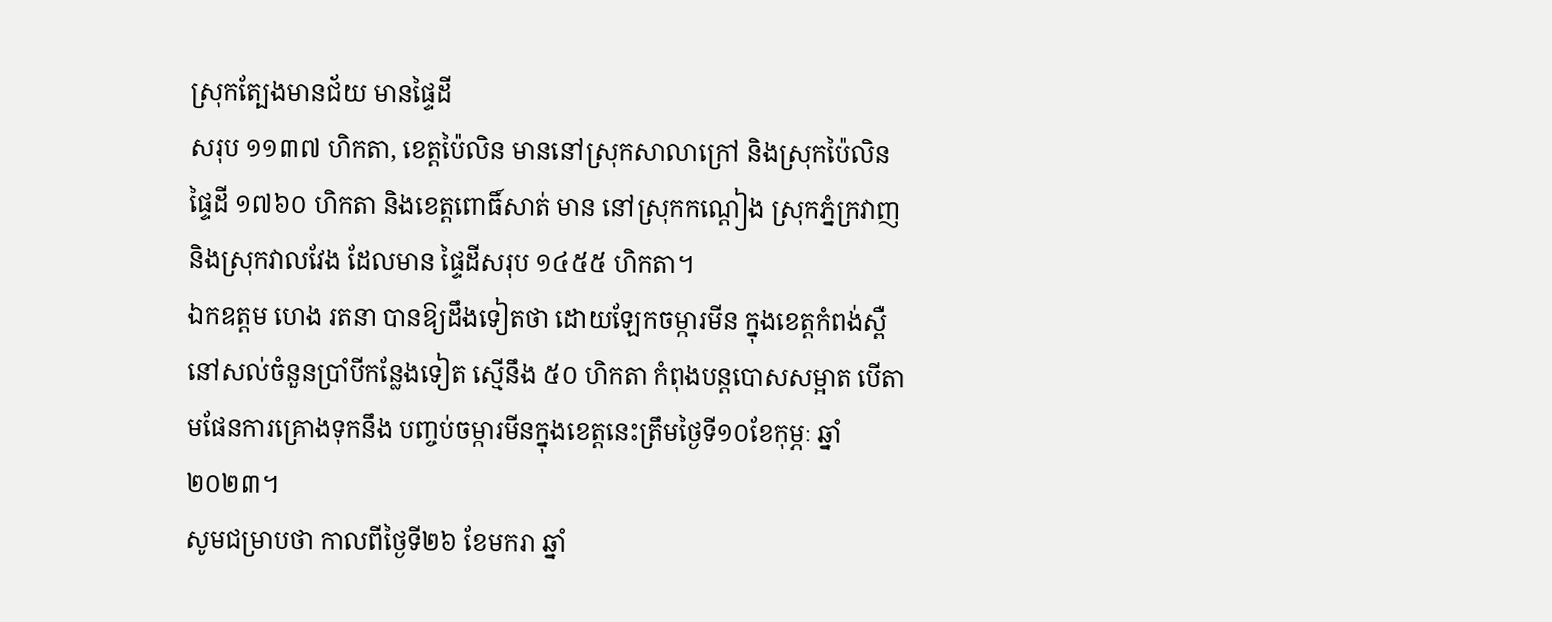ស្រុកត្បែងមានជ័យ មានផ្ទៃដី
សរុប ១១៣៧ ហិកតា, ខេត្តប៉ៃលិន មាននៅស្រុកសាលាក្រៅ និងស្រុកប៉ៃលិន ផ្ទៃដី ១៧៦០ ហិកតា និងខេត្តពោធិ៍សាត់ មាន នៅស្រុកកណ្តៀង ស្រុកភ្នំក្រវាញ និងស្រុកវាលវែង ដែលមាន ផ្ទៃដីសរុប ១៤៥៥ ហិកតា។
ឯកឧត្តម ហេង រតនា បានឱ្យដឹងទៀតថា ដោយឡែកចម្ការមីន ក្នុងខេត្តកំពង់ស្ពឺនៅសល់ចំនួនប្រាំបីកន្លែងទៀត ស្មើនឹង ៥០ ហិកតា កំពុងបន្តបោសសម្អាត បើតាមផែនការគ្រោងទុកនឹង បញ្ចប់ចម្ការមីនក្នុងខេត្តនេះត្រឹមថ្ងៃទី១០ខែកុម្ភៈ ឆ្នាំ ២០២៣។
សូមជម្រាបថា កាលពីថ្ងៃទី២៦ ខែមករា ឆ្នាំ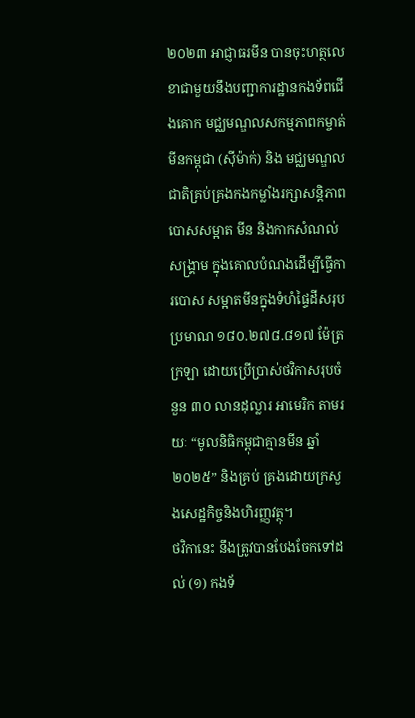២០២៣ អាជ្ញាធរមីន បានចុះហត្ថលេខាជាមួយនឹងបញ្ជាការដ្ឋានកងទ័ពជើងគោក មជ្ឈមណ្ឌលសកម្មភាពកម្ចាត់មីនកម្ពុជា (ស៊ីម៉ាក់) និង មជ្ឈមណ្ឌល ជាតិគ្រប់គ្រងកងកម្លាំងរក្សាសន្តិភាព បោសសម្អាត មីន និងកាកសំណល់សង្រ្គាម ក្នុងគោលបំណងដើម្បីធ្វើការបោស សម្អាតមីនក្នុងទំហំផ្ទៃដីសរុបប្រមាណ ១៨០.២៧៨.៨១៧ ម៉ែត្រក្រឡា ដោយប្រើប្រាស់ថវិកាសរុបចំនួន ៣០ លានដុល្លារ អាមេរិក តាមរយៈ “មូលនិធិកម្ពុជាគ្មានមីន ឆ្នាំ២០២៥” និងគ្រប់ គ្រងដោយក្រសួងសេដ្ឋកិច្ចនិងហិរញ្ញវត្ថុ។
ថវិកានេះ នឹងត្រូវបានបែងចែកទៅដល់ (១) កងទ័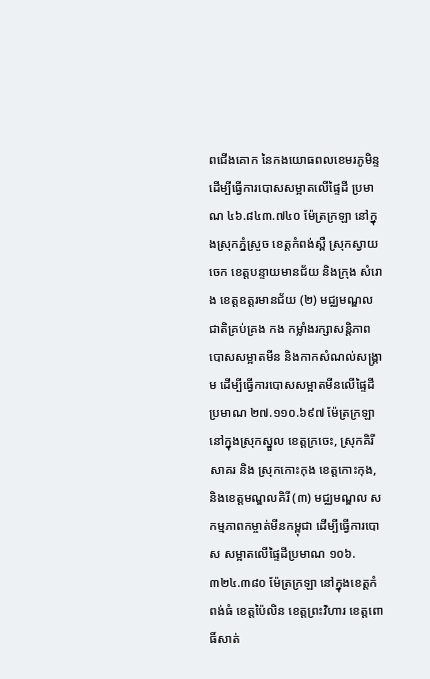ពជើងគោក នៃកងយោធពលខេមរភូមិន្ទ ដើម្បីធ្វើការបោសសម្អាតលើផ្ទៃដី ប្រមាណ ៤៦.៨៤៣.៧៤០ ម៉ែត្រក្រឡា នៅក្នុងស្រុកភ្នំស្រួច ខេត្តកំពង់ស្ពឺ ស្រុកស្វាយចេក ខេត្តបន្ទាយមានជ័យ និងក្រុង សំរោង ខេត្តឧត្តរមានជ័យ (២) មជ្ឈមណ្ឌលជាតិគ្រប់គ្រង កង កម្លាំងរក្សាសន្តិភាព បោសសម្អាតមីន និងកាកសំណល់សង្រ្គាម ដើម្បីធ្វើការបោសសម្អាតមីនលើផ្ទៃដីប្រមាណ ២៧.១១០.៦៩៧ ម៉ែត្រក្រឡា នៅក្នុងស្រុកស្នួល ខេត្តក្រចេះ, ស្រុកគិរីសាគរ និង ស្រុកកោះកុង ខេត្តកោះកុង, និងខេត្តមណ្ឌលគិរី (៣) មជ្ឈមណ្ឌល សកម្មភាពកម្ចាត់មីនកម្ពុជា ដើម្បីធ្វើការបោស សម្អាតលើផ្ទៃដីប្រមាណ ១០៦.៣២៤.៣៨០ ម៉ែត្រក្រឡា នៅក្នុងខេត្តកំពង់ធំ ខេត្តប៉ៃលិន ខេត្តព្រះវិហារ ខេត្តពោធិ៍សាត់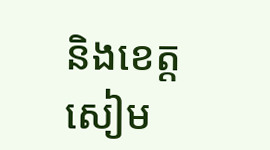និងខេត្តសៀម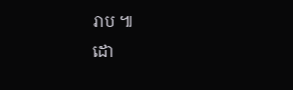រាប ៕
ដោ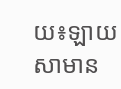យ៖ឡាយ សាមាន